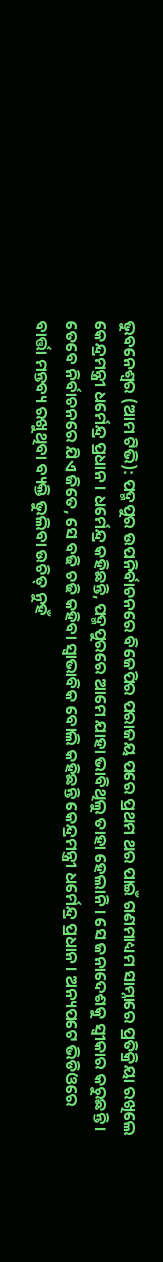ଭୁବନେଶ୍ୱର (ଆମ ଟିଭି): ପଦ୍ମପୁର ଉପନିର୍ବାଚନରେ ବିଜେପିର ପରାଜୟ ପରେ ପ୍ରଥମ ଥର ପାଇଁ ଗଣମାଧ୍ୟମ ସାମ୍ନାରେ ପ୍ରତିକ୍ରିୟା ରଖିଲେ କେନ୍ଦ୍ରମନ୍ତ୍ରୀ ଧର୍ମେନ୍ଦ୍ର ପ୍ରଧାନ । ଧର୍ମେନ୍ଦ୍ର କହିଛନ୍ତି, ପଦ୍ମପୁରରେ ଆମେ ଯାହା ଭାବିଥିଲୁ ତାହା ହେଲାନି । ସେ ଜନାଦେଶକୁ ସ୍ୱୀକାର କରୁଛନ୍ତି । ତେବେ ନିର୍ବାଚନରେ ଯିଏ ଜିତେ, ସେ ବଢି ଚଢି କହିବା ସ୍ୱାଭାବିକ ବୋଲି କହିଛନ୍ତି କେନ୍ଦ୍ରମନ୍ତ୍ରୀ ଧର୍ମେନ୍ଦ୍ର ପ୍ରଧାନ । ଅନ୍ୟପଟେ ଭିଡିଓରେ ବାର୍ତ୍ତା ମନ୍ତବ୍ୟ ରଖୁଥିବା ବ୍ୟକ୍ତି ଭୁଲିବା ଉଚିତ୍ ନୁହଁ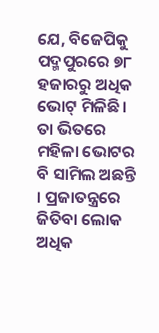ଯେ, ବିଜେପିକୁ ପଦ୍ମପୁରରେ ୭୮ ହଜାରରୁ ଅଧିକ ଭୋଟ୍ ମିଳିଛି । ତା ଭିତରେ ମହିଳା ଭୋଟର ବି ସାମିଲ ଅଛନ୍ତି । ପ୍ରଜାତନ୍ତ୍ରରେ ଜିତିବା ଲୋକ ଅଧିକ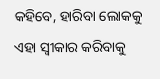କହିବେ, ହାରିବା ଲୋକକୁ ଏହା ସ୍ୱୀକାର କରିବାକୁ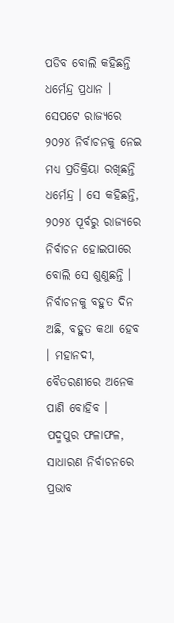ପଡିବ ବୋଲି କହିଛନ୍ତି ଧର୍ମେନ୍ଦ୍ର ପ୍ରଧାନ ।
ସେପଟେ ରାଜ୍ୟରେ ୨୦୨୪ ନିର୍ବାଚନକୁ ନେଇ ମଧ୍ୟ ପ୍ରତିକ୍ରିୟା ରଖିଛନ୍ତି ଧର୍ମେନ୍ଦ୍ର । ସେ କହିଛନ୍ତି, ୨୦୨୪ ପୂର୍ବରୁ ରାଜ୍ୟରେ ନିର୍ବାଚନ ହୋଇପାରେ ବୋଲି ସେ ଶୁଣୁଛନ୍ତି । ନିର୍ବାଚନକୁ ବହୁତ ଦିନ ଅଛି, ବହୁତ କଥା ହେବ । ମହାନଦୀ, ବୈତରଣୀରେ ଅନେକ ପାଣି ବୋହିବ । ପଦ୍ମପୁର ଫଳାଫଳ, ସାଧାରଣ ନିର୍ବାଚନରେ ପ୍ରଭାବ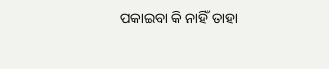ପକାଇବା କି ନାହିଁ ତାହା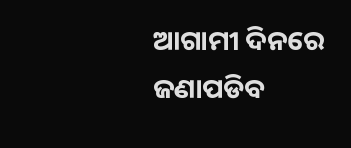ଆଗାମୀ ଦିନରେ ଜଣାପଡିବ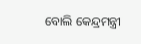ବୋଲି କେନ୍ଦ୍ରମନ୍ତ୍ରୀ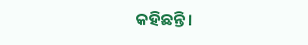କହିଛନ୍ତି ।